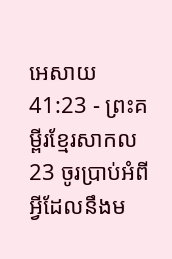អេសាយ 41:23 - ព្រះគម្ពីរខ្មែរសាកល23 ចូរប្រាប់អំពីអ្វីដែលនឹងម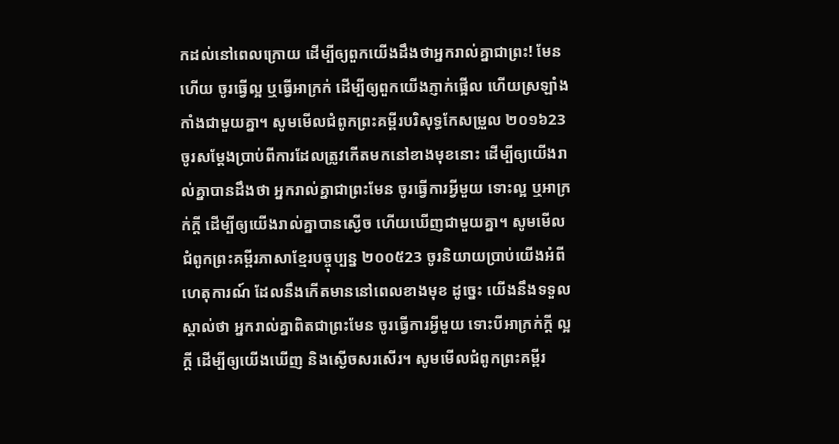កដល់នៅពេលក្រោយ ដើម្បីឲ្យពួកយើងដឹងថាអ្នករាល់គ្នាជាព្រះ! មែនហើយ ចូរធ្វើល្អ ឬធ្វើអាក្រក់ ដើម្បីឲ្យពួកយើងភ្ញាក់ផ្អើល ហើយស្រឡាំងកាំងជាមួយគ្នា។ សូមមើលជំពូកព្រះគម្ពីរបរិសុទ្ធកែសម្រួល ២០១៦23 ចូរសម្ដែងប្រាប់ពីការដែលត្រូវកើតមកនៅខាងមុខនោះ ដើម្បីឲ្យយើងរាល់គ្នាបានដឹងថា អ្នករាល់គ្នាជាព្រះមែន ចូរធ្វើការអ្វីមួយ ទោះល្អ ឬអាក្រក់ក្តី ដើម្បីឲ្យយើងរាល់គ្នាបានស្ងើច ហើយឃើញជាមួយគ្នា។ សូមមើលជំពូកព្រះគម្ពីរភាសាខ្មែរបច្ចុប្បន្ន ២០០៥23 ចូរនិយាយប្រាប់យើងអំពីហេតុការណ៍ ដែលនឹងកើតមាននៅពេលខាងមុខ ដូច្នេះ យើងនឹងទទួលស្គាល់ថា អ្នករាល់គ្នាពិតជាព្រះមែន ចូរធ្វើការអ្វីមួយ ទោះបីអាក្រក់ក្ដី ល្អក្ដី ដើម្បីឲ្យយើងឃើញ និងស្ងើចសរសើរ។ សូមមើលជំពូកព្រះគម្ពីរ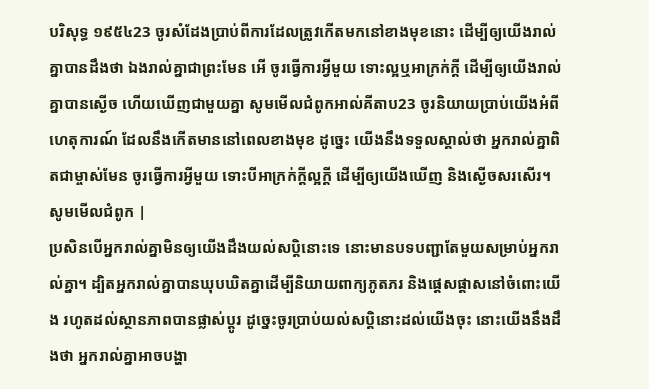បរិសុទ្ធ ១៩៥៤23 ចូរសំដែងប្រាប់ពីការដែលត្រូវកើតមកនៅខាងមុខនោះ ដើម្បីឲ្យយើងរាល់គ្នាបានដឹងថា ឯងរាល់គ្នាជាព្រះមែន អើ ចូរធ្វើការអ្វីមួយ ទោះល្អឬអាក្រក់ក្តី ដើម្បីឲ្យយើងរាល់គ្នាបានស្ងើច ហើយឃើញជាមួយគ្នា សូមមើលជំពូកអាល់គីតាប23 ចូរនិយាយប្រាប់យើងអំពីហេតុការណ៍ ដែលនឹងកើតមាននៅពេលខាងមុខ ដូច្នេះ យើងនឹងទទួលស្គាល់ថា អ្នករាល់គ្នាពិតជាម្ចាស់មែន ចូរធ្វើការអ្វីមួយ ទោះបីអាក្រក់ក្ដីល្អក្ដី ដើម្បីឲ្យយើងឃើញ និងស្ងើចសរសើរ។ សូមមើលជំពូក |
ប្រសិនបើអ្នករាល់គ្នាមិនឲ្យយើងដឹងយល់សប្តិនោះទេ នោះមានបទបញ្ជាតែមួយសម្រាប់អ្នករាល់គ្នា។ ដ្បិតអ្នករាល់គ្នាបានឃុបឃិតគ្នាដើម្បីនិយាយពាក្យភូតភរ និងផ្ដេសផ្ដាសនៅចំពោះយើង រហូតដល់ស្ថានភាពបានផ្លាស់ប្ដូរ ដូច្នេះចូរប្រាប់យល់សប្តិនោះដល់យើងចុះ នោះយើងនឹងដឹងថា អ្នករាល់គ្នាអាចបង្ហា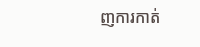ញការកាត់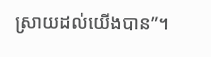ស្រាយដល់យើងបាន”។